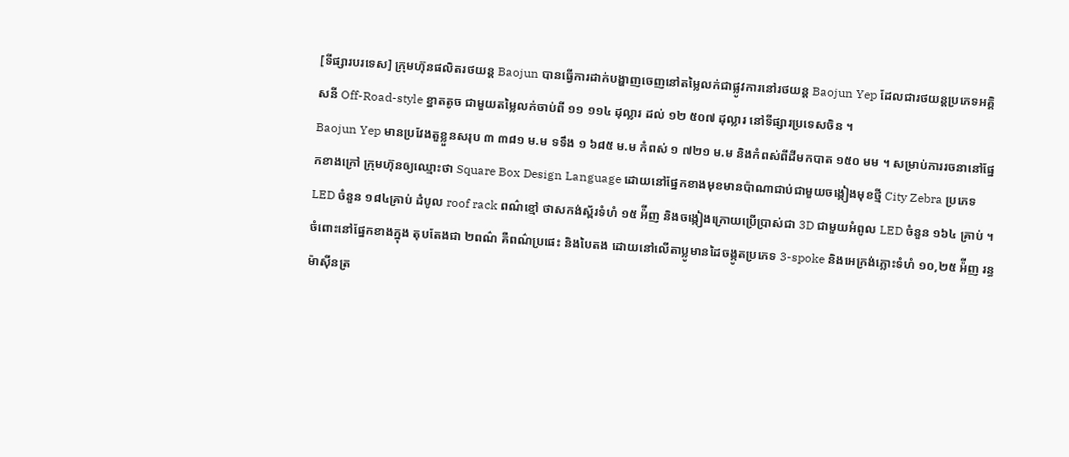[ទីផ្សារបរទេស] ក្រុមហ៊ុនផលិតរថយន្ត Baojun បានធ្វើការដាក់បង្ហាញចេញនៅតម្លៃលក់ជាផ្លូវការនៅរថយន្ត Baojun Yep ដែលជារថយន្តប្រភេទអគ្គិសនី Off-Road-style ខ្នាតតូច ជាមួយតម្លៃលក់ចាប់ពី ១១ ១១៤ ដុល្លារ ដល់ ១២ ៥០៧ ដុល្លារ នៅទីផ្សារប្រទេសចិន ។
Baojun Yep មានប្រវែងតួខ្លួនសរុប ៣ ៣៨១ ម.ម ទទឹង ១ ៦៨៥ ម.ម កំពស់ ១ ៧២១ ម.ម និងកំពស់ពីដីមកបាត ១៥០ មម ។ សម្រាប់ការរចនានៅផ្នែកខាងក្រៅ ក្រុមហ៊ុនឲ្យឈ្មោះថា Square Box Design Language ដោយនៅផ្នែកខាងមុខមានប៉ាណាជាប់ជាមួយចង្កៀងមុខថ្មី City Zebra ប្រភេទ LED ចំនួន ១៨៤គ្រាប់ ដំបូល roof rack ពណ៌ខ្មៅ ថាសកង់ស្ព័រទំហំ ១៥ អ៉ីញ និងចង្កៀងក្រោយប្រើប្រាស់ជា 3D ជាមួយអំពូល LED ចំនួន ១៦៤ គ្រាប់ ។
ចំពោះនៅផ្នែកខាងក្នុង តុបតែងជា ២ពណ៌ គឺពណ៌ប្រផេះ និងបៃតង ដោយនៅលើតាប្លូមានដៃចង្កូតប្រភេទ 3-spoke និងអេក្រង់ភ្លោះទំហំ ១០,២៥ អ៉ីញ រន្ធម៉ាស៊ីនត្រ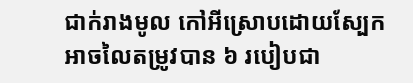ជាក់រាងមូល កៅអីស្រោបដោយស្បែកអាចលៃតម្រូវបាន ៦ របៀបជា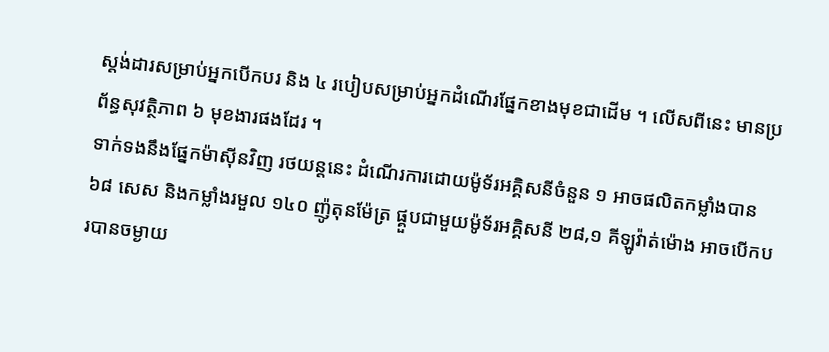ស្តង់ដារសម្រាប់អ្នកបើកបរ និង ៤ របៀបសម្រាប់អ្នកដំណើរផ្នែកខាងមុខជាដើម ។ លើសពីនេះ មានប្រព័ន្ធសុវត្ថិភាព ៦ មុខងារផងដែរ ។
ទាក់ទងនឹងផ្នែកម៉ាស៊ីនវិញ រថយន្តនេះ ដំណើរការដោយម៉ូទ័រអគ្គិសនីចំនួន ១ អាចផលិតកម្លាំងបាន ៦៨ សេស និងកម្លាំងរមួល ១៤០ ញ៉ូតុនម៉ែត្រ ផ្គួបជាមួយម៉ូទ័រអគ្គិសនី ២៨,១ គីឡូវ៉ាត់ម៉ោង អាចបើកបរបានចម្ងាយ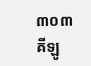៣០៣ គីឡូ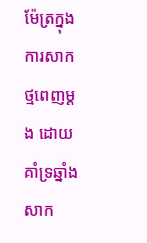ម៉ែត្រក្នុងការសាកថ្មពេញម្តង ដោយគាំទ្រឆ្នាំងសាក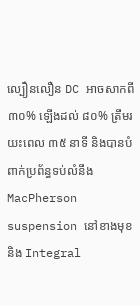ល្បឿនលឿន DC អាចសាកពី ៣០% ឡើងដល់ ៨០% ត្រឹមរយះពេល ៣៥ នាទី និងបានបំពាក់ប្រព័ន្ធទប់លំនឹង MacPherson suspension នៅខាងមុខ និង Integral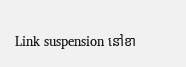Link suspension នៅខា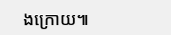ងក្រោយ៕